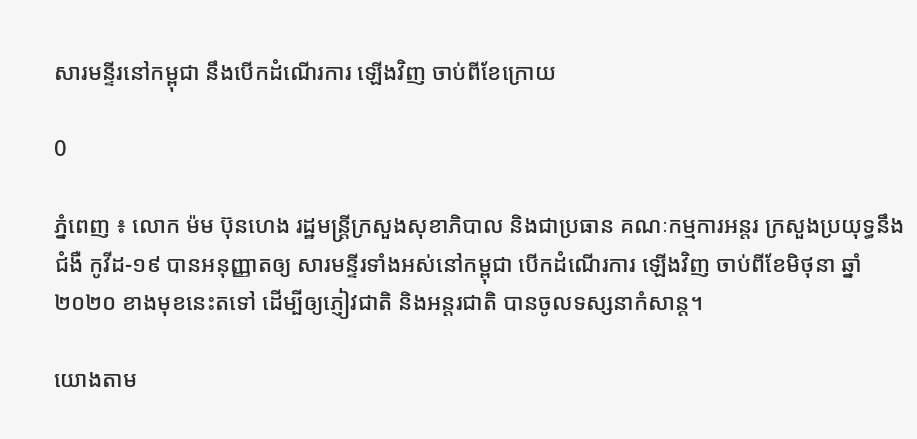សារមន្ទីរនៅកម្ពុជា នឹងបើកដំណើរការ ឡើងវិញ ចាប់ពីខែក្រោយ

0

ភ្នំពេញ ៖ លោក ម៉ម ប៊ុនហេង រដ្ឋមន្ត្រីក្រសួងសុខាភិបាល និងជាប្រធាន គណៈកម្មការអន្តរ ក្រសួងប្រយុទ្ធនឹងជំងឺ កូវីដ-១៩ បានអនុញ្ញាតឲ្យ សារមន្ទីរទាំងអស់នៅកម្ពុជា បើកដំណើរការ ឡើងវិញ ចាប់ពីខែមិថុនា ឆ្នាំ២០២០ ខាងមុខនេះតទៅ ដើម្បីឲ្យភ្ញៀវជាតិ និងអន្ដរជាតិ បានចូលទស្សនាកំសាន្ត។

យោងតាម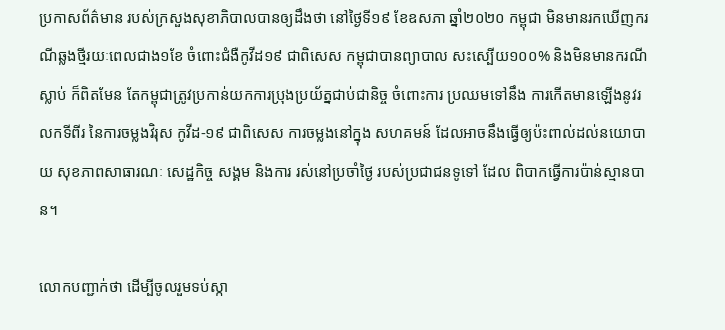ប្រកាសព័ត៌មាន របស់ក្រសួងសុខាភិបាលបានឲ្យដឹងថា នៅថ្ងៃទី១៩ ខែឧសភា ឆ្នាំ២០២០ កម្ពុជា មិនមានរកឃើញករណីឆ្លងថ្មីរយៈពេលជាង១ខែ ចំពោះជំងឺកូវីដ១៩ ជាពិសេស កម្ពុជាបានព្យាបាល សះស្បើយ១០០% និងមិនមានករណីស្លាប់ ក៏ពិតមែន តែកម្ពុជាត្រូវប្រកាន់យកការប្រុងប្រយ័ត្នជាប់ជានិច្ច ចំពោះការ ប្រឈមទៅនឹង ការកើតមានឡើងនូវរលកទីពីរ នៃការចម្លងវិរុស កូវីដ-១៩ ជាពិសេស ការចម្លងនៅក្នុង សហគមន៍ ដែលអាចនឹងធ្វើឲ្យប៉ះពាល់ដល់នយោបាយ សុខភាពសាធារណៈ សេដ្ឋកិច្ច សង្គម និងការ រស់នៅប្រចាំថ្ងៃ របស់ប្រជាជនទូទៅ ដែល ពិបាកធ្វើការប៉ាន់ស្មានបាន។

លោកបញ្ជាក់ថា ដើម្បីចូលរួមទប់ស្កា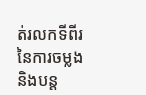ត់រលកទីពីរ នៃការចម្លង និងបន្ដ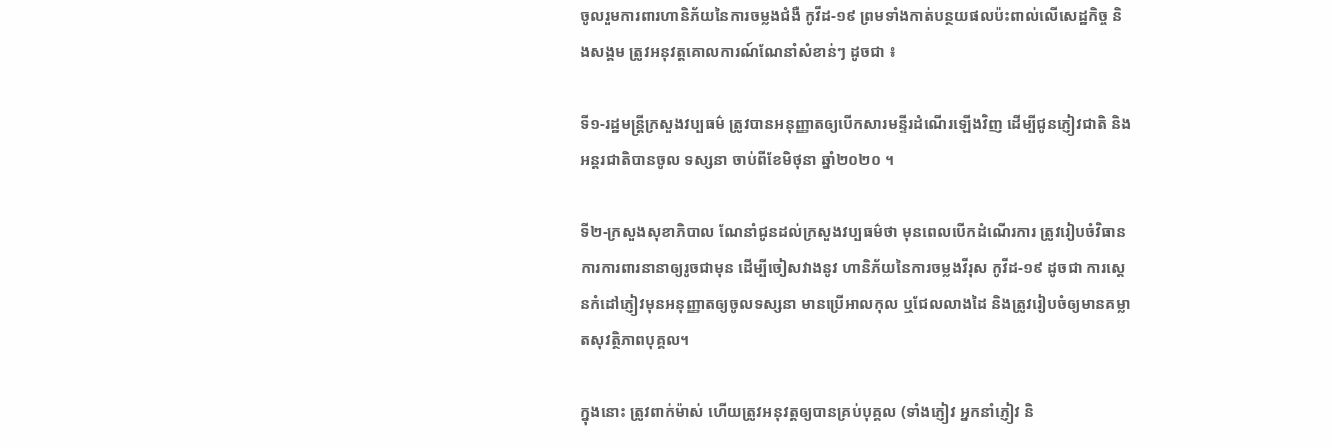ចូលរួមការពារហានិភ័យនៃការចម្លងជំងឺ កូវីដ-១៩ ព្រមទាំងកាត់បន្ថយផលប៉ះពាល់លើសេដ្ឋកិច្ច និងសង្គម ត្រូវអនុវត្តគោលការណ៍ណែនាំសំខាន់ៗ ដូចជា ៖

ទី១-រដ្ឋមន្ដ្រីក្រសួងវប្បធម៌ ត្រូវបានអនុញ្ញាតឲ្យបើកសារមន្ទីរដំណើរឡើងវិញ ដើម្បីជូនភ្ញៀវជាតិ និងអន្ដរជាតិបានចូល ទស្សនា ចាប់ពីខែមិថុនា ឆ្នាំ២០២០ ។

ទី២-ក្រសួងសុខាភិបាល ណែនាំជូនដល់ក្រសួងវប្បធម៌ថា មុនពេលបើកដំណើរការ ត្រូវរៀបចំវិធានការការពារនានាឲ្យរូចជាមុន ដើម្បីចៀសវាងនូវ ហានិភ័យនៃការចម្លងវីរុស កូវីដ-១៩ ដូចជា ការស្ដេនកំដៅភ្ញៀវមុនអនុញ្ញាតឲ្យចូលទស្សនា មានប្រើអាលកុល ឬជែលលាងដៃ និងត្រូវរៀបចំឲ្យមានគម្លាតសុវត្ថិភាពបុគ្គល។

ក្នុងនោះ ត្រូវពាក់ម៉ាស់ ហើយត្រូវអនុវត្តឲ្យបានគ្រប់បុគ្គល (ទាំងភ្ញៀវ អ្នកនាំភ្ញៀវ និ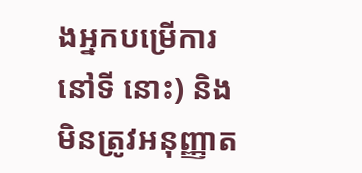ងអ្នកបម្រើការនៅទី នោះ) និងមិនត្រូវអនុញ្ញាត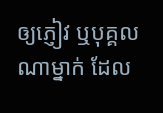ឲ្យភ្ញៀវ ឬបុគ្គលណាម្នាក់ ដែល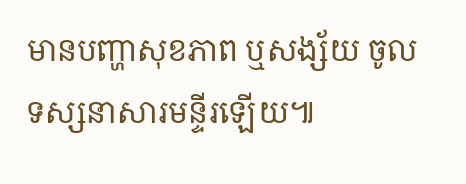មានបញ្ហាសុខភាព ឬសង្ស័យ ចូលទស្សនាសារមន្ទីរឡើយ៕